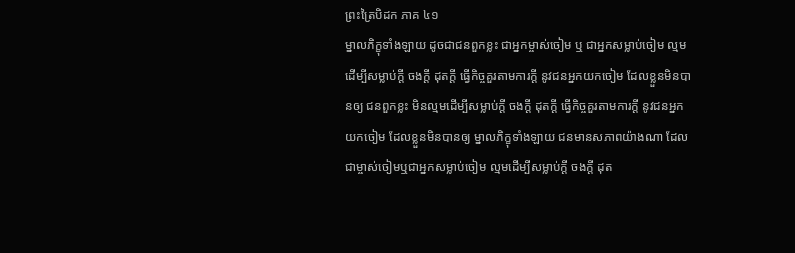ព្រះត្រៃបិដក ភាគ ៤១
ម្នាលភិក្ខុទាំងឡាយ ដូចជាជនពួកខ្លះ ជាអ្នកម្ចាស់ចៀម ឬ ជាអ្នកសម្លាប់ចៀម ល្មមដើម្បីសម្លាប់ក្ដី ចងក្ដី ដុតក្ដី ធ្វើកិច្ចគួរតាមការក្ដី នូវជនអ្នកយកចៀម ដែលខ្លួនមិនបានឲ្យ ជនពួកខ្លះ មិនល្មមដើម្បីសម្លាប់ក្ដី ចងក្ដី ដុតក្ដី ធ្វើកិច្ចគួរតាមការក្ដី នូវជនអ្នកយកចៀម ដែលខ្លួនមិនបានឲ្យ ម្នាលភិក្ខុទាំងឡាយ ជនមានសភាពយ៉ាងណា ដែលជាម្ចាស់ចៀមឬជាអ្នកសម្លាប់ចៀម ល្មមដើម្បីសម្លាប់ក្ដី ចងក្ដី ដុត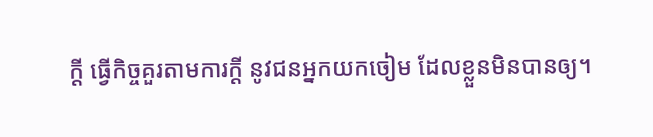ក្ដី ធ្វើកិច្ចគួរតាមការក្ដី នូវជនអ្នកយកចៀម ដែលខ្លួនមិនបានឲ្យ។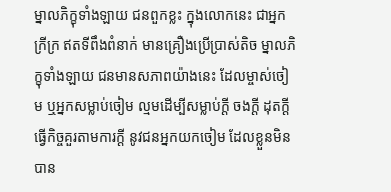ម្នាលភិក្ខុទាំងឡាយ ជនពួកខ្លះ ក្នុងលោកនេះ ជាអ្នកក្រីក្រ ឥតទីពឹងពំនាក់ មានគ្រឿងប្រើប្រាស់តិច ម្នាលភិក្ខុទាំងឡាយ ជនមានសភាពយ៉ាងនេះ ដែលម្ចាស់ចៀម ឬអ្នកសម្លាប់ចៀម ល្មមដើម្បីសម្លាប់ក្ដី ចងក្ដី ដុតក្ដី ធ្វើកិច្ចគួរតាមការក្ដី នូវជនអ្នកយកចៀម ដែលខ្លួនមិនបាន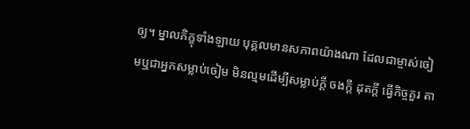ឲ្យ។ ម្នាលភិក្ខុទាំងឡាយ បុគ្គលមានសភាពយ៉ាងណា ដែលជាម្ចាស់ចៀមឬជាអ្នកសម្លាប់ចៀម មិនល្មមដើម្បីសម្លាប់ក្ដី ចងក្ដី ដុតក្ដី ធ្វើកិច្ចគួរ តា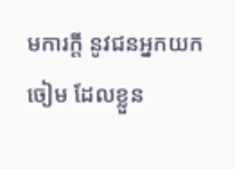មការក្ដី នូវជនអ្នកយកចៀម ដែលខ្លួន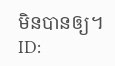មិនបានឲ្យ។
ID: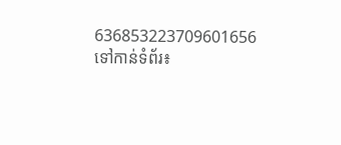636853223709601656
ទៅកាន់ទំព័រ៖